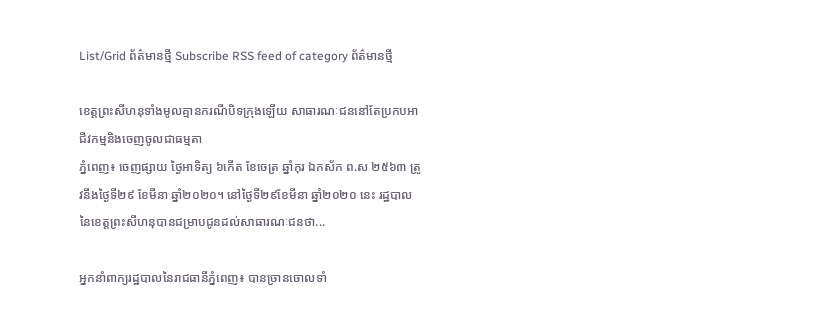List/Grid ព័ត៌មានថ្មី Subscribe RSS feed of category ព័ត៌មានថ្មី

ខេត្តព្រះសីហនុទាំងមូលគ្មានករណីបិទក្រុងឡើយ សាធារណៈជននៅតែប្រកបអាជីវកម្មនិងចេញចូលជាធម្មតា
ភ្នំពេញ៖ ចេញផ្សាយ ថ្ងៃអាទិត្យ ៦កើត ខែចេត្រ ឆ្នាំកុរ ឯកស័ក ព.ស ២៥៦៣ ត្រូវនឹងថ្ងៃទី២៩ ខែមីនា ឆ្នាំ២០២០។ នៅថ្ងៃទី២៩ខែមីនា ឆ្នាំ២០២០ នេះ រដ្ឋបាលនៃខេត្តព្រះសីហនុបានជម្រាបជូនដល់សាធារណៈជនថា...

អ្នកនាំពាក្យរដ្ឋបាលនៃរាជធានីភ្នំពេញ៖ បានច្រានចោលទាំ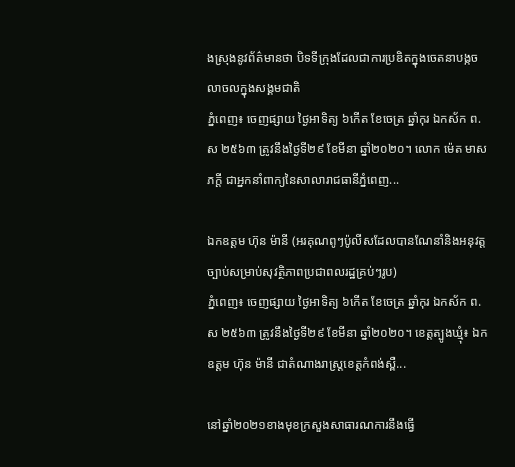ងស្រុងនូវព័ត៌មានថា បិទទីក្រុងដែលជាការប្រឌិតក្នុងចេតនាបង្កចលាចលក្នុងសង្គមជាតិ
ភ្នំពេញ៖ ចេញផ្សាយ ថ្ងៃអាទិត្យ ៦កើត ខែចេត្រ ឆ្នាំកុរ ឯកស័ក ព.ស ២៥៦៣ ត្រូវនឹងថ្ងៃទី២៩ ខែមីនា ឆ្នាំ២០២០។ លោក ម៉េត មាសភក្តី ជាអ្នកនាំពាក្យនៃសាលារាជធានីភ្នំពេញ...

ឯកឧត្តម ហ៊ុន ម៉ានី (អរគុណពូៗប៉ូលីសដែលបានណែនាំនិងអនុវត្តច្បាប់សម្រាប់សុវត្ថិភាពប្រជាពលរដ្ឋគ្រប់ៗរូប)
ភ្នំពេញ៖ ចេញផ្សាយ ថ្ងៃអាទិត្យ ៦កើត ខែចេត្រ ឆ្នាំកុរ ឯកស័ក ព.ស ២៥៦៣ ត្រូវនឹងថ្ងៃទី២៩ ខែមីនា ឆ្នាំ២០២០។ ខេត្តត្បូងឃ្មុំ៖ ឯកឧត្តម ហ៊ុន ម៉ានី ជាតំណាងរាស្ត្រខេត្តកំពង់ស្ពឺ...

នៅឆ្នាំ២០២១ខាងមុខក្រសួងសាធារណការនឹងធ្វើ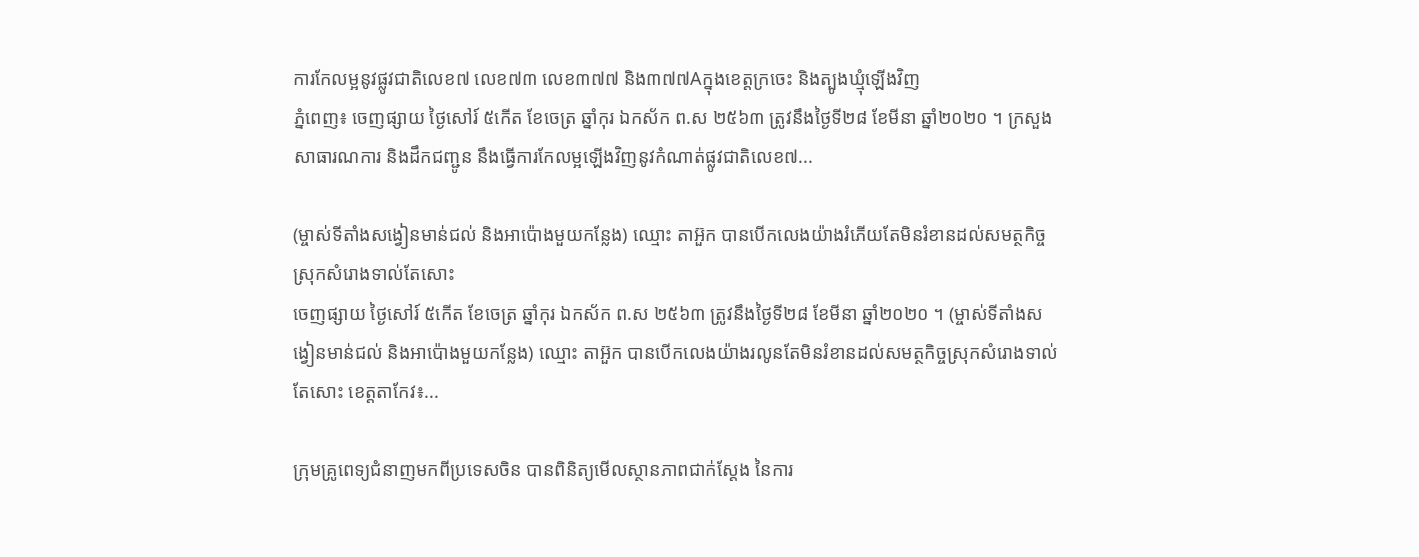ការកែលម្អនូវផ្លូវជាតិលេខ៧ លេខ៧៣ លេខ៣៧៧ និង៣៧៧Aក្នុងខេត្តក្រចេះ និងត្បូងឃ្មុំឡើងវិញ
ភ្នំពេញ៖ ចេញផ្សាយ ថ្ងៃសៅរ៍ ៥កើត ខែចេត្រ ឆ្នាំកុរ ឯកស័ក ព.ស ២៥៦៣ ត្រូវនឹងថ្ងៃទី២៨ ខែមីនា ឆ្នាំ២០២០ ។ ក្រសួងសាធារណការ និងដឹកជញ្ជូន នឹងធ្វើការកែលម្អឡើងវិញនូវកំណាត់ផ្លូវជាតិលេខ៧...

(ម្ចាស់ទីតាំងសង្វៀនមាន់ជល់ និងអាប៉ោងមួយកន្លែង) ឈ្មោះ តាអ៊ួក បានបើកលេងយ៉ាងរំភើយតែមិនរំខានដល់សមត្ថកិច្ចស្រុកសំរោងទាល់តែសោះ
ចេញផ្សាយ ថ្ងៃសៅរ៍ ៥កើត ខែចេត្រ ឆ្នាំកុរ ឯកស័ក ព.ស ២៥៦៣ ត្រូវនឹងថ្ងៃទី២៨ ខែមីនា ឆ្នាំ២០២០ ។ (ម្ចាស់ទីតាំងសង្វៀនមាន់ជល់ និងអាប៉ោងមួយកន្លែង) ឈ្មោះ តាអ៊ួក បានបើកលេងយ៉ាងរលូនតែមិនរំខានដល់សមត្ថកិច្ចស្រុកសំរោងទាល់តែសោះ ខេត្តតាកែវ៖...

ក្រុមគ្រូពេទ្យជំនាញមកពីប្រទេសចិន បានពិនិត្យមើលស្ថានភាពជាក់ស្តែង នៃការ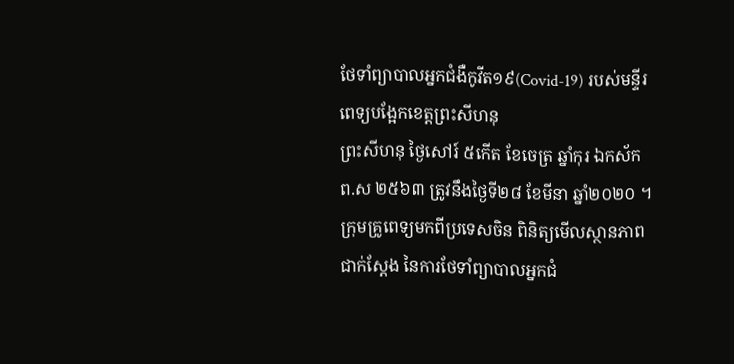ថែទាំព្យាបាលអ្នកជំងឺកូវីត១៩(Covid-19) របស់មន្ទីរពេទ្យបង្អែកខេត្តព្រះសីហនុ
ព្រះសីហនុ ថ្ងៃសៅរ៍ ៥កើត ខែចេត្រ ឆ្នាំកុរ ឯកស័ក ព.ស ២៥៦៣ ត្រូវនឹងថ្ងៃទី២៨ ខែមីនា ឆ្នាំ២០២០ ។ ក្រុមគ្រូពេទ្យមកពីប្រទេសចិន ពិនិត្យមើលស្ថានភាពជាក់ស្តែង នៃការថែទាំព្យាបាលអ្នកជំ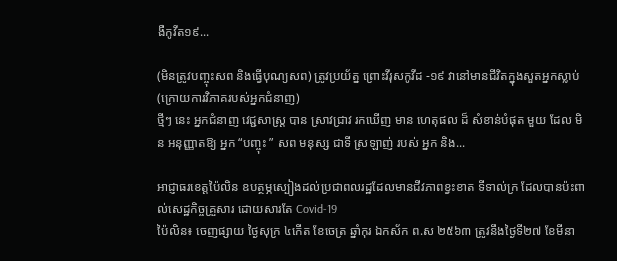ងឺកូវីត១៩...

(មិនត្រូវបញ្ចុះសព និងធ្វើបុណ្យសព) ត្រូវប្រយ័ត្ន ព្រោះវីរុសកូវីដ -១៩ វានៅមានជីវិតក្នុងសួតអ្នកស្លាប់(ក្រោយការវិភាគរបស់អ្នកជំនាញ)
ថ្មីៗ នេះ អ្នកជំនាញ វេជ្ជសាស្ត្រ បាន ស្រាវជ្រាវ រកឃើញ មាន ហេតុផល ដ៏ សំខាន់បំផុត មួយ ដែល មិន អនុញ្ញាតឱ្យ អ្នក “បញ្ចុះ ” សព មនុស្ស ជាទី ស្រឡាញ់ របស់ អ្នក និង...

អាជ្ញាធរខេត្តប៉ៃលិន ឧបត្ថម្ភស្បៀងដល់ប្រជាពលរដ្ឋដែលមានជីវភាពខ្វះខាត ទីទាល់ក្រ ដែលបានប៉ះពាល់សេដ្ឋកិច្ចគ្រួសារ ដោយសារតែ Covid-19
ប៉ៃលិន៖ ចេញផ្សាយ ថ្ងៃសុក្រ ៤កើត ខែចេត្រ ឆ្នាំកុរ ឯកស័ក ព.ស ២៥៦៣ ត្រូវនឹងថ្ងៃទី២៧ ខែមីនា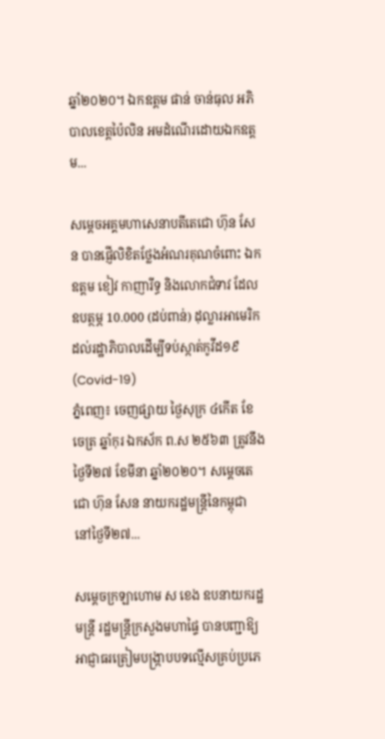ឆ្នាំ២០២០។ ឯកឧត្តម ផាន់ ចាន់ធុល អភិបាលខេត្តប៉ៃលិន អមដំណើរដោយឯកឧត្តម...

សម្តេចអគ្គមហាសេនាបតីតេជោ ហ៊ុន សែន បានផ្ញើលិខិតថ្លែងអំណរគុណចំពោះ ឯកឧត្តម ខៀវ កាញារីទ្ធ និងលោកជំទាវ ដែលឧបត្ថម្ភ 10.000 (ដប់ពាន់) ដុល្លារអាមេរិក ដល់រដ្ឋាភិបាលដើម្បីទប់ស្កាត់កូវីដ១៩(Covid-19)
ភ្នំពេញ៖ ចេញផ្សាយ ថ្ងៃសុក្រ ៤កើត ខែចេត្រ ឆ្នាំកុរ ឯកស័ក ព.ស ២៥៦៣ ត្រូវនឹងថ្ងៃទី២៧ ខែមីនា ឆ្នាំ២០២០។ សម្តេចតេជោ ហ៊ុន សែន នាយករដ្ឋមន្រ្តីនៃកម្ពុជា នៅថ្ងៃទី២៧...

សម្ដេចក្រឡាហោម ស ខេង ឧបនាយករដ្ឋមន្ត្រី រដ្ឋមន្ត្រីក្រសួងមហាផ្ទៃ បានបញ្ជាឱ្យអាជ្ញាធរត្រៀមបង្ក្រាបបទល្មើសគ្រប់ប្រភេ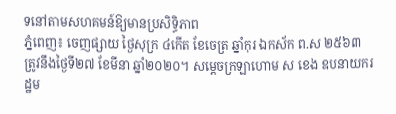ទនៅតាមសហគមន៍ឱ្យមានប្រសិទ្ធិភាព
ភ្នំពេញ៖ ចេញផ្សាយ ថ្ងៃសុក្រ ៤កើត ខែចេត្រ ឆ្នាំកុរ ឯកស័ក ព.ស ២៥៦៣ ត្រូវនឹងថ្ងៃទី២៧ ខែមីនា ឆ្នាំ២០២០។ សម្ដេចក្រឡាហោម ស ខេង ឧបនាយករដ្ឋម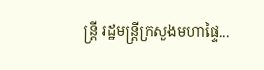ន្ត្រី រដ្ឋមន្ត្រីក្រសួងមហាផ្ទៃ...